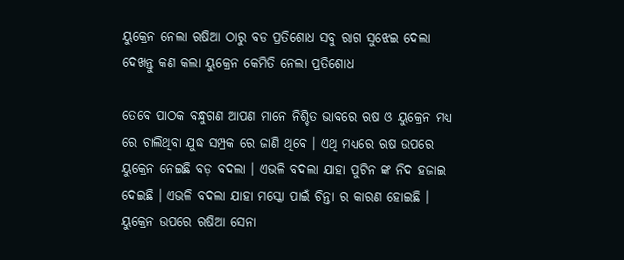ୟୁକ୍ରେନ ନେଲା ଋଷିଆ ଠାରୁ ବଡ ପ୍ରତିଶୋଧ ସବୁ ରାଗ ସୁଝେଇ ଦେଲା ଦେଖନ୍ତୁ କଣ କଲା ୟୁକ୍ରେନ କେମିତି ନେଲା ପ୍ରତିଶୋଧ

ତେବେ ପାଠକ ବନ୍ଧୁଗଣ ଆପଣ ମାନେ ନିଶ୍ଚିତ ଭାବରେ ଋଷ ଓ ୟୁକ୍ରେନ ମଧ୍ୟ ରେ ଚାଲିଥିବା ଯୁଦ୍ଧ ସମ୍ପ୍ରକ ରେ ଜାଣି ଥିବେ । ଏଥି ମଧ୍ୟରେ ଋଷ ଉପରେ ୟୁକ୍ରେନ ନେଇଛି ବଡ଼ ବଦଲା । ଏଭଳି ବଦଲା ଯାହା ପୁଟିନ ଙ୍କ ନିଦ ହଜାଇ ଦେଇଛି । ଏଭଳି ବଦଲା ଯାହା ମସ୍କୋ ପାଇଁ ଚିନ୍ତା ର କାରଣ ହୋଇଛି । ୟୁକ୍ରେନ ଉପରେ ଋଷିଆ ସେନା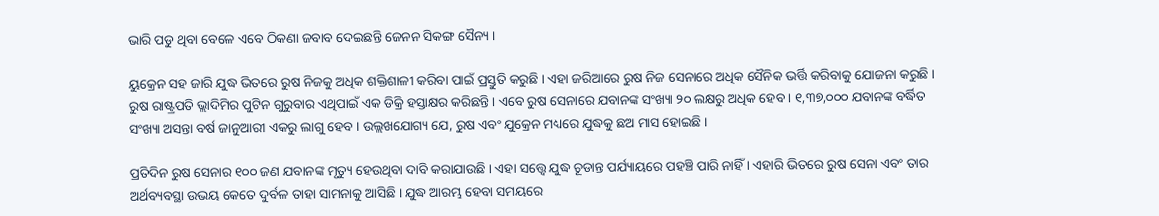ଭାରି ପଡୁ ଥିବା ବେଳେ ଏବେ ଠିକଣା ଜବାବ ଦେଇଛନ୍ତି ଜେନନ ସିକଙ୍ଗ ସୈନ୍ୟ ।

ୟୁକ୍ରେନ ସହ ଜାରି ଯୁଦ୍ଧ ଭିତରେ ରୁଷ ନିଜକୁ ଅଧିକ ଶକ୍ତିଶାଳୀ କରିବା ପାଇଁ ପ୍ରସ୍ତୁତି କରୁଛି । ଏହା ଜରିଆରେ ରୁଷ ନିଜ ସେନାରେ ଅଧିକ ସୈନିକ ଭର୍ତ୍ତି କରିବାକୁ ଯୋଜନା କରୁଛି । ରୁଷ ରାଷ୍ଟ୍ରପତି ଭ୍ଲାଦିମିର ପୁଟିନ ଗୁରୁବାର ଏଥିପାଇଁ ଏକ ଡିକ୍ରି ହସ୍ତାକ୍ଷର କରିଛନ୍ତି । ଏବେ ରୁଷ ସେନାରେ ଯବାନଙ୍କ ସଂଖ୍ୟା ୨୦ ଲକ୍ଷରୁ ଅଧିକ ହେବ । ୧,୩୭,୦୦୦ ଯବାନଙ୍କ ବର୍ଦ୍ଧିତ ସଂଖ୍ୟା ଅସନ୍ତା ବର୍ଷ ଜାନୁଆରୀ ଏକରୁ ଲାଗୁ ହେବ । ଉଲ୍ଲଖଯୋଗ୍ୟ ଯେ, ରୁଷ ଏବଂ ଯୁକ୍ରେନ ମଧ୍ୟରେ ଯୁଦ୍ଧକୁ ଛଅ ମାସ ହୋଇଛି ।

ପ୍ରତିଦିନ ରୁଷ ସେନାର ୧୦୦ ଜଣ ଯବାନଙ୍କ ମୃତ୍ୟୁ ହେଉଥିବା ଦାବି କରାଯାଉଛି । ଏହା ସତ୍ତ୍ୱେ ଯୁଦ୍ଧ ଚୂଡାନ୍ତ ପର୍ଯ୍ୟାୟରେ ପହଞ୍ଚି ପାରି ନାହିଁ । ଏହାରି ଭିତରେ ରୁଷ ସେନା ଏବଂ ତାର ଅର୍ଥବ୍ୟବସ୍ଥା ଉଭୟ କେତେ ଦୁର୍ବଳ ତାହା ସାମନାକୁ ଆସିଛି । ଯୁଦ୍ଧ ଆରମ୍ଭ ହେବା ସମୟରେ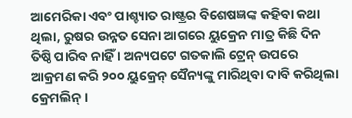ଆମେରିକା ଏବଂ ପାଶ୍ଚ୍ୟାତ ରାଷ୍ଟ୍ରର ବିଶେଷଜ୍ଞଙ୍କ କହିବା କଥା ଥିଲା, ରୁଷର ଉନ୍ନତ ସେନା ଆଗରେ ୟୁକ୍ରେନ ମାତ୍ର କିଛି ଦିନ ତିଷ୍ଠି ପାରିବ ନାହିଁ । ଅନ୍ୟପଟେ ଗତକାଲି ଟ୍ରେନ୍ ଉପରେ ଆକ୍ରମଣ କରି ୨୦୦ ୟୁକ୍ରେନ୍ ସୈନ୍ୟଙ୍କୁ ମାରିଥିବା ଦାବି କରିଥିଲା କ୍ରେମଲିନ୍ ।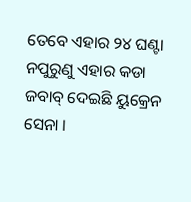ତେବେ ଏହାର ୨୪ ଘଣ୍ଟା ନପୁରୁଣୁ ଏହାର କଡା ଜବାବ୍ ଦେଇଛି ୟୁକ୍ରେନ ସେନା ।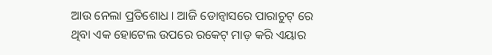ଆଉ ନେଲା ପ୍ରତିଶୋଧ । ଆଜି ଡୋନ୍ବାସରେ ପାରାଚୁଟ୍ ରେ ଥିବା ଏକ ହୋଟେଲ ଉପରେ ରକେଟ୍ ମାଡ଼ କରି ଏୟାର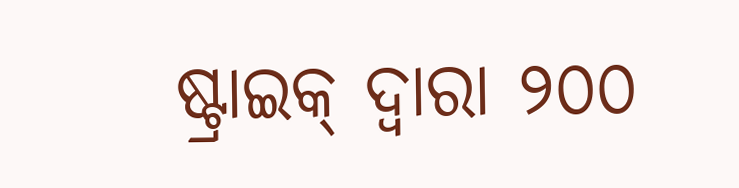ଷ୍ଟ୍ରାଇକ୍ ଦ୍ଵାରା ୨୦୦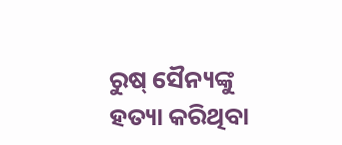ରୁଷ୍ ସୈନ୍ୟଙ୍କୁ ହତ୍ୟା କରିଥିବା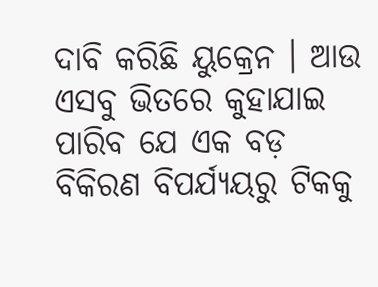ଦାବି କରିଛି ୟୁକ୍ରେନ । ଆଉ ଏସବୁ ଭିତରେ କୁହାଯାଇ ପାରିବ ଯେ ଏକ ବଡ଼ ବିକିରଣ ବିପର୍ଯ୍ୟୟରୁ ଟିକକୁ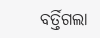ବର୍ତ୍ତିଗଲା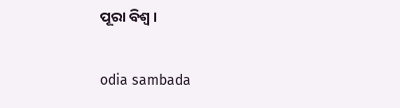ପୂରା ବିଶ୍ଵ ।

odia sambada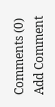Comments (0)
Add Comment